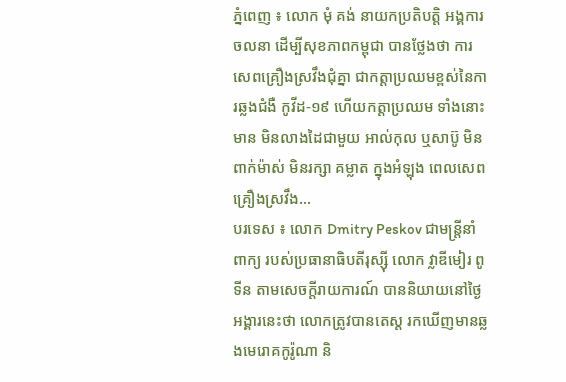ភ្នំពេញ ៖ លោក មុំ គង់ នាយកប្រតិបត្ដិ អង្គការចលនា ដើម្បីសុខភាពកម្ពុជា បានថ្លែងថា ការសេពគ្រឿងស្រវឹងជុំគ្នា ជាកត្តាប្រឈមខ្ពស់នៃការឆ្លងជំងឺ កូវីដ-១៩ ហើយកត្តាប្រឈម ទាំងនោះមាន មិនលាងដៃជាមួយ អាល់កុល ឬសាប៊ូ មិនពាក់ម៉ាស់ មិនរក្សា គម្លាត ក្នុងអំឡុង ពេលសេពគ្រឿងស្រវឹង...
បរទេស ៖ លោក Dmitry Peskov ជាមន្ត្រីនាំពាក្យ របស់ប្រធានាធិបតីរុស្ស៊ី លោក វ្លាឌីមៀរ ពូទីន តាមសេចក្តីរាយការណ៍ បាននិយាយនៅថ្ងៃអង្គារនេះថា លោកត្រូវបានតេស្ត រកឃើញមានឆ្លងមេរោគកូរ៉ូណា និ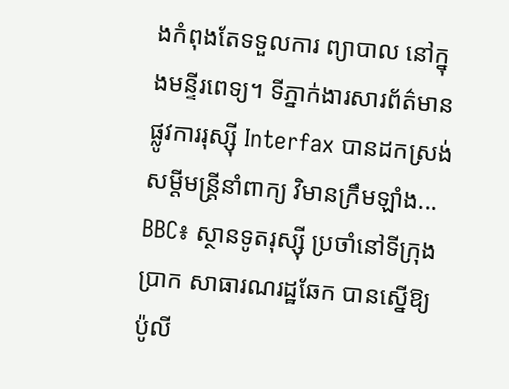ងកំពុងតែទទួលការ ព្យាបាល នៅក្នុងមន្ទីរពេទ្យ។ ទីភ្នាក់ងារសារព័ត៌មាន ផ្លូវការរុស្ស៊ី Interfax បានដកស្រង់សម្តីមន្ត្រីនាំពាក្យ វិមានក្រឹមឡាំង...
BBC៖ ស្ថានទូតរុស្ស៊ី ប្រចាំនៅទីក្រុងប្រាក សាធារណរដ្ឋឆែក បានស្នើឱ្យប៉ូលី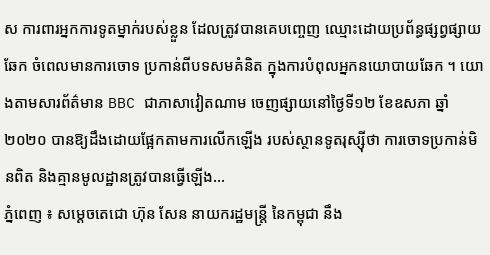ស ការពារអ្នកការទូតម្នាក់របស់ខ្លួន ដែលត្រូវបានគេបញ្ចេញ ឈ្មោះដោយប្រព័ន្ធផ្សព្វផ្សាយឆែក ចំពេលមានការចោទ ប្រកាន់ពីបទសមគំនិត ក្នុងការបំពុលអ្នកនយោបាយឆែក ។ យោងតាមសារព័ត៌មាន BBC ជាភាសាវៀតណាម ចេញផ្សាយនៅថ្ងៃទី១២ ខែឧសភា ឆ្នាំ២០២០ បានឱ្យដឹងដោយផ្អែកតាមការលើកឡើង របស់ស្ថានទូតរុស្ស៊ីថា ការចោទប្រកាន់មិនពិត និងគ្មានមូលដ្ឋានត្រូវបានធ្វើឡើង...
ភ្នំពេញ ៖ សម្តេចតេជោ ហ៊ុន សែន នាយករដ្ឋមន្រ្តី នៃកម្ពុជា នឹង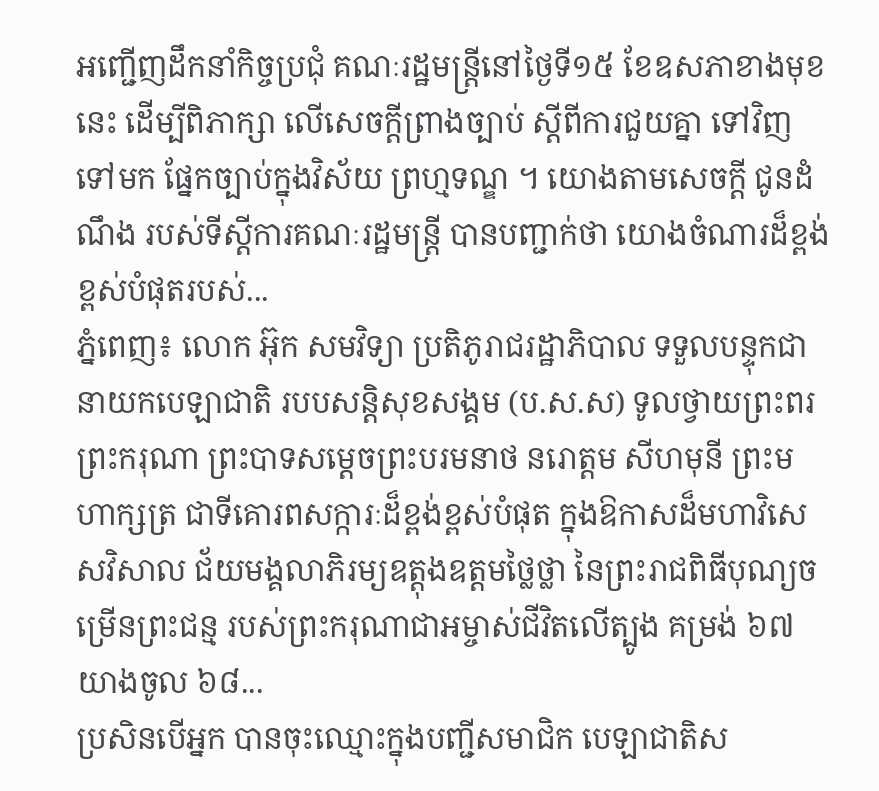អញ្ជើញដឹកនាំកិច្ចប្រជុំ គណៈរដ្ឋមន្រ្តីនៅថ្ងៃទី១៥ ខែឧសភាខាងមុខនេះ ដើម្បីពិភាក្សា លើសេចក្តីព្រាងច្បាប់ ស្តីពីការជួយគ្នា ទៅវិញទៅមក ផ្នែកច្បាប់ក្នុងវិស័យ ព្រហ្មទណ្ឌ ។ យោងតាមសេចក្ដី ជូនដំណឹង របស់ទីស្ដីការគណៈរដ្ឋមន្រ្តី បានបញ្ជាក់ថា យោងចំណារដ៏ខ្ពង់ខ្ពស់បំផុតរបស់...
ភ្នំពេញ៖ លោក អ៊ុក សមវិទ្យា ប្រតិភូរាជរដ្ឋាភិបាល ទទួលបន្ទុកជានាយកបេឡាជាតិ របបសន្តិសុខសង្គម (ប.ស.ស) ទូលថ្វាយព្រះពរព្រះករុណា ព្រះបាទសម្ដេចព្រះបរមនាថ នរោត្តម សីហមុនី ព្រះមហាក្សត្រ ជាទីគោរពសក្ការៈដ៏ខ្ពង់ខ្ពស់បំផុត ក្នុងឱកាសដ៏មហាវិសេសវិសាល ជ័យមង្គលាភិរម្យឧត្តុងឧត្តមថ្លៃថ្លា នៃព្រះរាជពិធីបុណ្យចម្រើនព្រះជន្ម របស់ព្រះករុណាជាអម្ចាស់ជីវិតលើត្បូង គម្រង់ ៦៧ យាងចូល ៦៨...
ប្រសិនបើអ្នក បានចុះឈ្មោះក្នុងបញ្ជីសមាជិក បេឡាជាតិស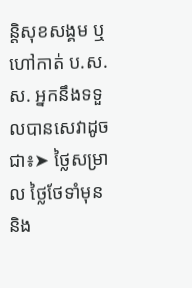ន្តិសុខសង្គម ឬហៅកាត់ ប.ស.ស. អ្នកនឹងទទួលបានសេវាដូចជា៖➤ ថ្លៃសម្រាល ថ្លៃថែទាំមុន និង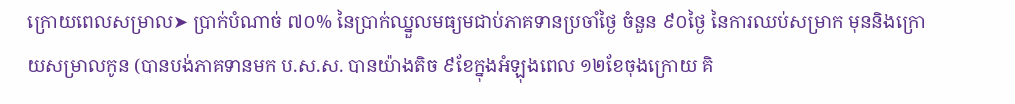ក្រោយពេលសម្រាល➤ ប្រាក់បំណាច់ ៧០% នៃប្រាក់ឈ្នួលមធ្យមជាប់ភាគទានប្រចាំថ្ងៃ ចំនួន ៩០ថ្ងៃ នៃការឈប់សម្រាក មុននិងក្រោយសម្រាលកូន (បានបង់ភាគទានមក ប.ស.ស. បានយ៉ាងតិច ៩ខែក្នុងអំឡុងពេល ១២ខែចុងក្រោយ គិ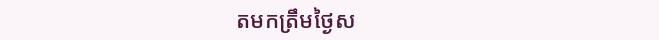តមកត្រឹមថ្ងៃស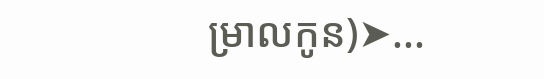ម្រាលកូន)➤...